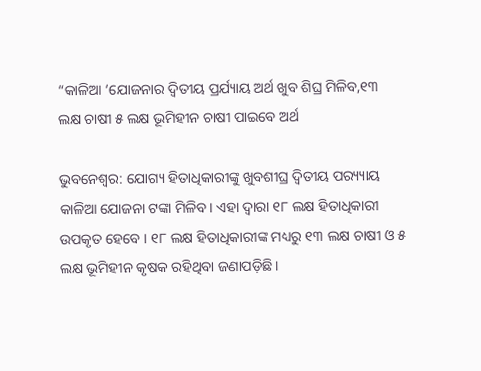“କାଳିଆ ‘ଯୋଜନାର ଦ୍ୱିତୀୟ ପ୍ରର୍ଯ୍ୟାୟ ଅର୍ଥ ଖୁବ ଶିଘ୍ର ମିଳିବ,୧୩ ଲକ୍ଷ ଚାଷୀ ୫ ଲକ୍ଷ ଭୂମିହୀନ ଚାଷୀ ପାଇବେ ଅର୍ଥ

ଭୁବନେଶ୍ବର: ଯୋଗ୍ୟ ହିତାଧିକାରୀଙ୍କୁ ଖୁବଶୀଘ୍ର ଦ୍ୱିତୀୟ ପର‌୍ୟ୍ୟାୟ କାଳିଆ ଯୋଜନା ଟଙ୍କା ମିଳିବ। ଏହା ଦ୍ବାରା ୧୮ ଲକ୍ଷ ହିତାଧିକାରୀ ଉପକୃତ ହେବେ । ୧୮ ଲକ୍ଷ ହିତାଧିକାରୀଙ୍କ ମଧ୍ୟରୁ ୧୩ ଲକ୍ଷ ଚାଷୀ ଓ ୫ ଲକ୍ଷ ଭୂମିହୀନ କୃଷକ ରହିଥିବା ଜଣାପଡ଼ିଛି।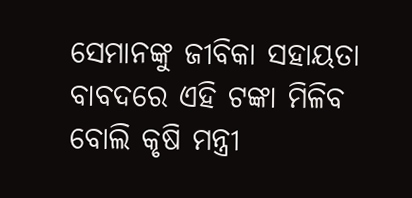ସେମାନଙ୍କୁ ଜୀବିକା ସହାୟତା ବାବଦରେ ଏହି ଟଙ୍କା ମିଳିବ ବୋଲି କୃଷି ମନ୍ତ୍ରୀ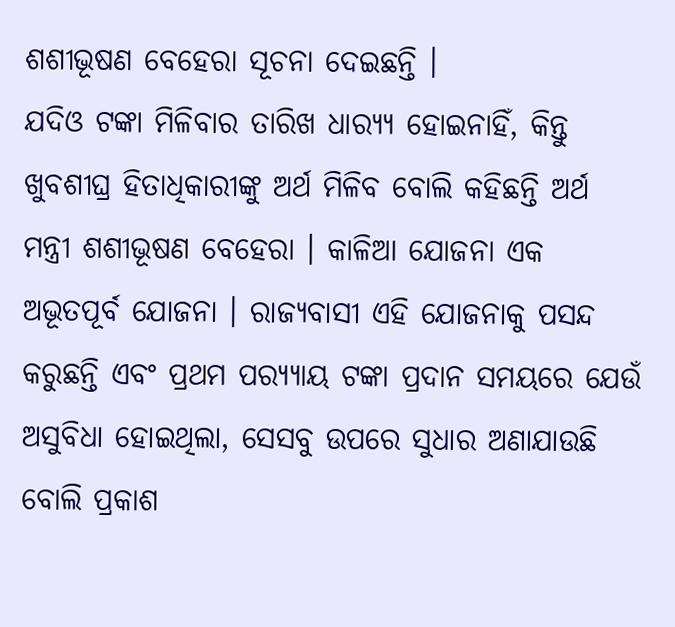ଶଶୀଭୂଷଣ ବେହେରା ସୂଚନା ଦେଇଛନ୍ତି ।
ଯଦିଓ ଟଙ୍କା ମିଳିବାର ତାରିଖ ଧାର‌୍ୟ୍ୟ ହୋଇନାହିଁ, କିନ୍ତୁ ଖୁବଶୀଘ୍ର ହିତାଧିକାରୀଙ୍କୁ ଅର୍ଥ ମିଳିବ ବୋଲି କହିଛନ୍ତି ଅର୍ଥ ମନ୍ତ୍ରୀ ଶଶୀଭୂଷଣ ବେହେରା । କାଳିଆ ଯୋଜନା ଏକ ଅଭୂତପୂର୍ବ ଯୋଜନା । ରାଜ୍ୟବାସୀ ଏହି ଯୋଜନାକୁ ପସନ୍ଦ କରୁଛନ୍ତି ଏବଂ ପ୍ରଥମ ପର‌୍ୟ୍ୟାୟ ଟଙ୍କା ପ୍ରଦାନ ସମୟରେ ଯେଉଁ ଅସୁବିଧା ହୋଇଥିଲା, ସେସବୁ ଉପରେ ସୁଧାର ଅଣାଯାଉଛି ବୋଲି ପ୍ରକାଶ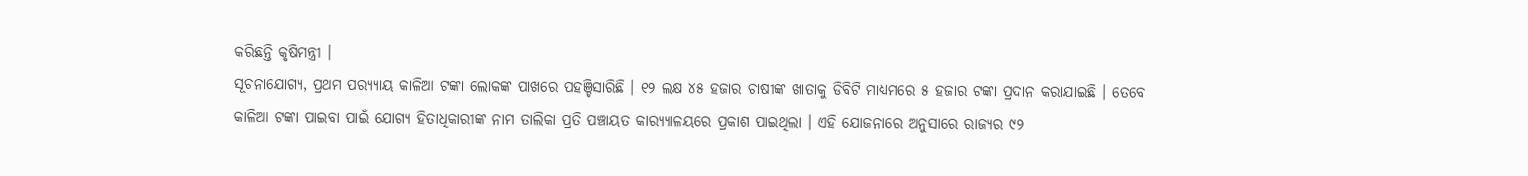କରିଛନ୍ତି କୃଷିମନ୍ତ୍ରୀ ।
ସୂଚନାଯୋଗ୍ୟ, ପ୍ରଥମ ପର‌୍ୟ୍ୟାୟ କାଳିଆ ଟଙ୍କା ଲୋକଙ୍କ ପାଖରେ ପହଞ୍ଚିସାରିଛି । ୧୨ ଲକ୍ଷ ୪୫ ହଜାର ଚାଷୀଙ୍କ ଖାତାକୁ ଡିବିଟି ମାଧ୍ୟମରେ ୫ ହଜାର ଟଙ୍କା ପ୍ରଦାନ କରାଯାଇଛି । ତେବେ କାଳିଆ ଟଙ୍କା ପାଇବା ପାଇଁ ଯୋଗ୍ୟ ହିତାଧିକାରୀଙ୍କ ନାମ ତାଲିକା ପ୍ରତି ପଞ୍ଚାୟତ କାର‌୍ୟ୍ୟାଳୟରେ ପ୍ରକାଶ ପାଇଥିଲା । ଏହି ଯୋଜନାରେ ଅନୁସାରେ ରାଜ୍ୟର ୯୨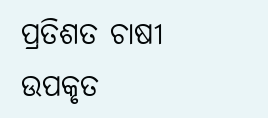ପ୍ରତିଶତ ଚାଷୀ ଉପକୃତ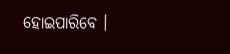ହୋଇପାରିବେ ।